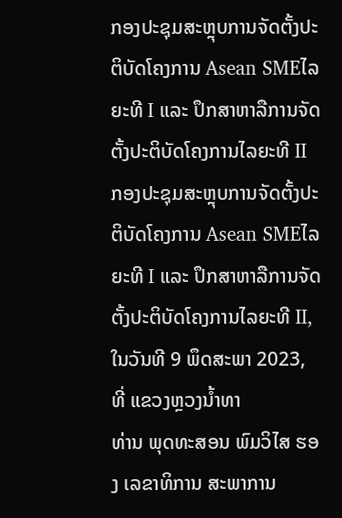ກອງປະຊຸມສະຫຼຸບການຈັດຕັ້ງປະຕິບັດໂຄງການ Asean SMEໄລຍະທີ I ແລະ ປຶກສາຫາລືການຈັດຕັ້ງປະຕິບັດໂຄງການໄລຍະທີ II
ກອງປະຊຸມສະຫຼຸບການຈັດຕັ້ງປະຕິບັດໂຄງການ Asean SMEໄລຍະທີ I ແລະ ປຶກສາຫາລືການຈັດຕັ້ງປະຕິບັດໂຄງການໄລຍະທີ II, ໃນວັນທີ 9 ພຶດສະພາ 2023, ທີ່ ແຂວງຫຼວງນ້ຳທາ
ທ່ານ ພຸດທະສອນ ພົມວິໄສ ຮອງ ເລຂາທິການ ສະພາການ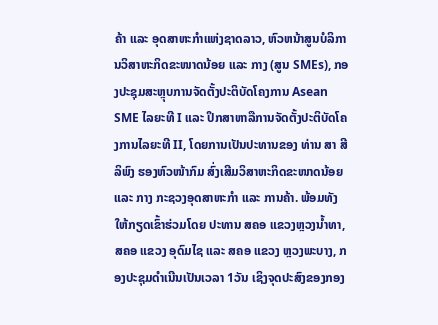ຄ້າ ແລະ ອຸດສາຫະກຳແຫ່ງຊາດລາວ, ຫົວຫນ້າສູນບໍລິການວິສາຫະກິດຂະໜາດນ້ອຍ ແລະ ກາງ (ສູນ SMEs), ກອງປະຊຸມສະຫຼຸບການຈັດຕັ້ງປະຕິບັດໂຄງການ Asean SME ໄລຍະທີ I ແລະ ປຶກສາຫາລືການຈັດຕັ້ງປະຕິບັດໂຄງການໄລຍະທີ II, ໂດຍການເປັນປະທານຂອງ ທ່ານ ສາ ສີລິພົງ ຮອງຫົວໜ້າກົມ ສົ່ງເສີມວິສາຫະກິດຂະໜາດນ້ອຍ ແລະ ກາງ ກະຊວງອຸດສາຫະກຳ ແລະ ການຄ້າ. ພ້ອມທັງໃຫ້ກຽດເຂົ້າຮ່ວມໂດຍ ປະທານ ສຄອ ແຂວງຫຼວງນ້ຳທາ, ສຄອ ແຂວງ ອຸດົມໄຊ ແລະ ສຄອ ແຂວງ ຫຼວງພະບາງ, ກອງປະຊຸມດຳເນີນເປັນເວລາ 1ວັນ ເຊິງຈຸດປະສົງຂອງກອງ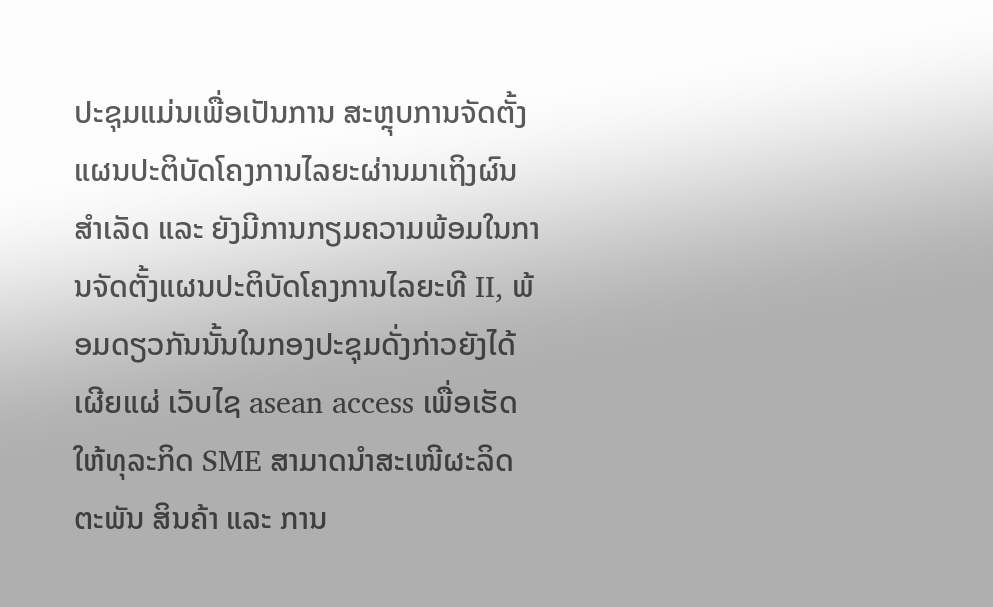ປະຊຸມແມ່ນເພື່ອເປັນການ ສະຫຼຸບການຈັດຕັ້ງແຜນປະຕິບັດໂຄງການໄລຍະຜ່ານມາເຖິງຜົນສຳເລັດ ແລະ ຍັງມີການກຽມຄວາມພ້ອມໃນການຈັດຕັ້ງແຜນປະຕິບັດໂຄງການໄລຍະທີ II, ພ້ອມດຽວກັນນັ້ນໃນກອງປະຊຸມດັ່ງກ່າວຍັງໄດ້ເຜີຍແຜ່ ເວັບໄຊ asean access ເພື່ອເຮັດໃຫ້ທຸລະກິດ SME ສາມາດນຳສະເໜີຜະລິດຕະພັນ ສິນຄ້າ ແລະ ການ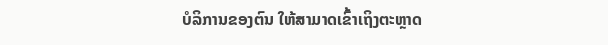ບໍລິການຂອງຕົນ ໃຫ້ສາມາດເຂົ້າເຖິງຕະຫຼາດ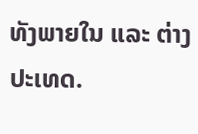ທັງພາຍໃນ ແລະ ຕ່າງປະເທດ.